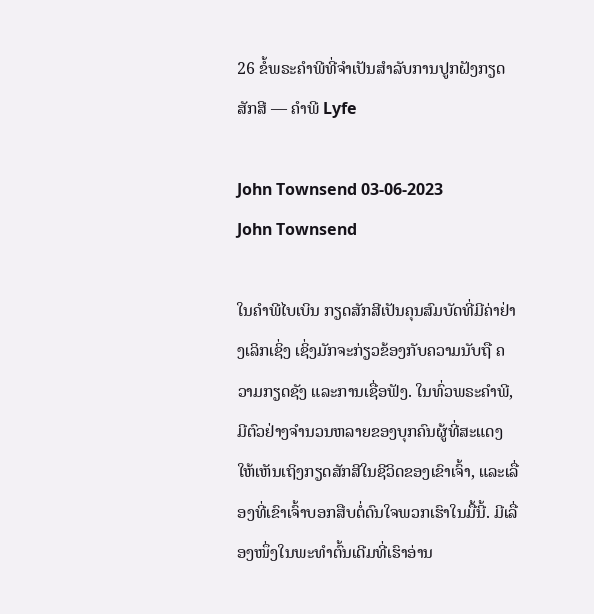26 ຂໍ້ພຣະຄໍາພີທີ່ຈໍາເປັນສໍາລັບການປູກຝັງກຽດສັກສີ — ຄໍາພີ Lyfe

John Townsend 03-06-2023
John Townsend

ໃນຄຳພີໄບເບິນ ກຽດສັກສີເປັນຄຸນສົມບັດທີ່ມີຄ່າຢ່າງເລິກເຊິ່ງ ເຊິ່ງມັກຈະກ່ຽວຂ້ອງກັບຄວາມນັບຖື ຄວາມກຽດຊັງ ແລະການເຊື່ອຟັງ. ໃນທົ່ວພຣະຄໍາພີ, ມີຕົວຢ່າງຈໍານວນຫລາຍຂອງບຸກຄົນຜູ້ທີ່ສະແດງໃຫ້ເຫັນເຖິງກຽດສັກສີໃນຊີວິດຂອງເຂົາເຈົ້າ, ແລະເລື່ອງທີ່ເຂົາເຈົ້າບອກສືບຕໍ່ດົນໃຈພວກເຮົາໃນມື້ນີ້. ມີເລື່ອງໜຶ່ງໃນພະທຳຕົ້ນເດີມທີ່ເຮົາອ່ານ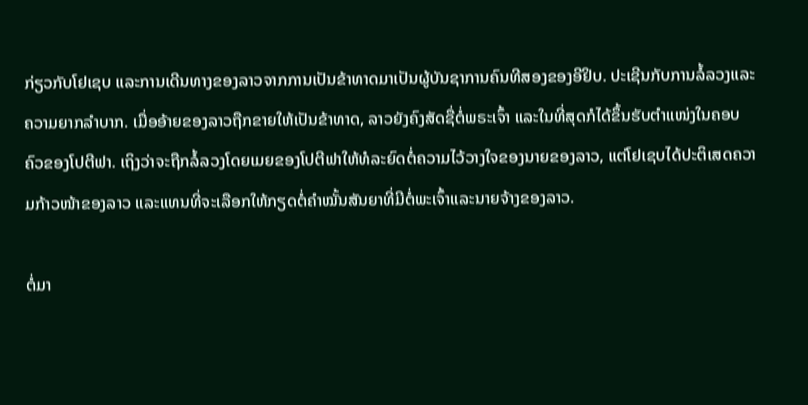ກ່ຽວກັບໂຢເຊບ ແລະການເດີນທາງຂອງລາວຈາກການເປັນຂ້າທາດມາເປັນຜູ້ບັນຊາການຄົນທີສອງຂອງອີຢິບ. ປະເຊີນກັບການລໍ້ລວງແລະຄວາມຍາກລໍາບາກ. ເມື່ອອ້າຍຂອງລາວຖືກຂາຍໃຫ້ເປັນຂ້າທາດ, ລາວຍັງຄົງສັດຊື່ຕໍ່ພຣະເຈົ້າ ແລະໃນທີ່ສຸດກໍໄດ້ຂຶ້ນຮັບຕຳແໜ່ງໃນຄອບຄົວຂອງໂປຕີຟາ. ເຖິງວ່າຈະຖືກລໍ້ລວງໂດຍເມຍຂອງໂປຕີຟາໃຫ້ທໍລະຍົດຕໍ່ຄວາມໄວ້ວາງໃຈຂອງນາຍຂອງລາວ, ແຕ່ໂຢເຊບໄດ້ປະຕິເສດຄວາມກ້າວໜ້າຂອງລາວ ແລະແທນທີ່ຈະເລືອກໃຫ້ກຽດຕໍ່ຄໍາໝັ້ນສັນຍາທີ່ມີຕໍ່ພະເຈົ້າແລະນາຍຈ້າງຂອງລາວ.

ຕໍ່ມາ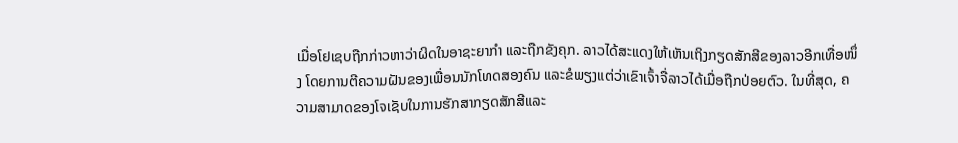ເມື່ອໂຢເຊບຖືກກ່າວຫາວ່າຜິດໃນອາຊະຍາກຳ ແລະຖືກຂັງຄຸກ. ລາວໄດ້ສະແດງໃຫ້ເຫັນເຖິງກຽດສັກສີຂອງລາວອີກເທື່ອໜຶ່ງ ໂດຍການຕີຄວາມຝັນຂອງເພື່ອນນັກໂທດສອງຄົນ ແລະຂໍພຽງແຕ່ວ່າເຂົາເຈົ້າຈື່ລາວໄດ້ເມື່ອຖືກປ່ອຍຕົວ. ໃນທີ່ສຸດ, ຄວາມສາມາດຂອງໂຈເຊັບໃນການຮັກສາກຽດສັກສີແລະ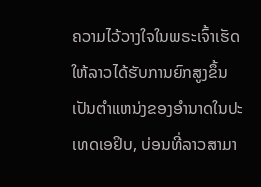ຄວາມໄວ້ວາງໃຈໃນພຣະເຈົ້າເຮັດໃຫ້ລາວໄດ້ຮັບການຍົກສູງຂຶ້ນເປັນຕໍາແຫນ່ງຂອງອໍານາດໃນປະເທດເອຢິບ, ບ່ອນທີ່ລາວສາມາ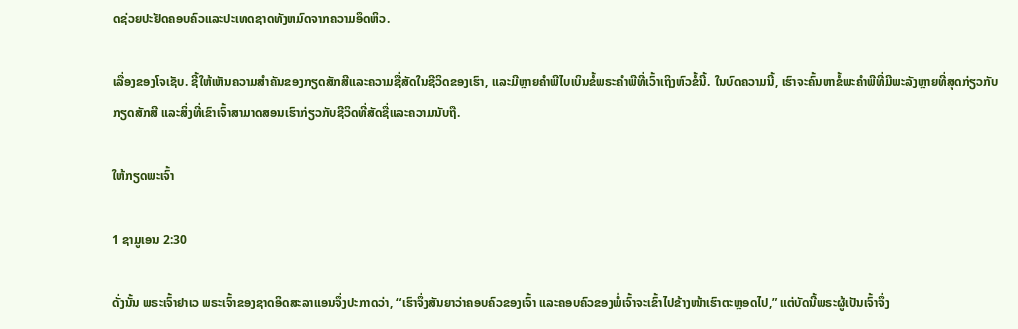ດຊ່ວຍປະຢັດຄອບຄົວແລະປະເທດຊາດທັງຫມົດຈາກຄວາມອຶດຫິວ.

ເລື່ອງຂອງໂຈເຊັບ. ຊີ້ໃຫ້ເຫັນຄວາມສໍາຄັນຂອງກຽດສັກສີແລະຄວາມຊື່ສັດໃນຊີວິດຂອງເຮົາ, ແລະມີຫຼາຍຄໍາພີໄບເບິນຂໍ້ພຣະຄໍາພີທີ່ເວົ້າເຖິງຫົວຂໍ້ນີ້. ໃນບົດຄວາມນີ້, ເຮົາຈະຄົ້ນຫາຂໍ້ພະຄຳພີທີ່ມີພະລັງຫຼາຍທີ່ສຸດກ່ຽວກັບກຽດສັກສີ ແລະສິ່ງທີ່ເຂົາເຈົ້າສາມາດສອນເຮົາກ່ຽວກັບຊີວິດທີ່ສັດຊື່ແລະຄວາມນັບຖື.

ໃຫ້ກຽດພະເຈົ້າ

1 ຊາມູເອນ 2:30

ດັ່ງນັ້ນ ພຣະເຈົ້າຢາເວ ພຣະເຈົ້າຂອງຊາດອິດສະລາແອນຈຶ່ງປະກາດວ່າ, “ເຮົາຈຶ່ງສັນຍາວ່າຄອບຄົວຂອງເຈົ້າ ແລະຄອບຄົວຂອງພໍ່ເຈົ້າຈະເຂົ້າໄປຂ້າງໜ້າເຮົາຕະຫຼອດໄປ,” ແຕ່ບັດນີ້ພຣະຜູ້ເປັນເຈົ້າຈຶ່ງ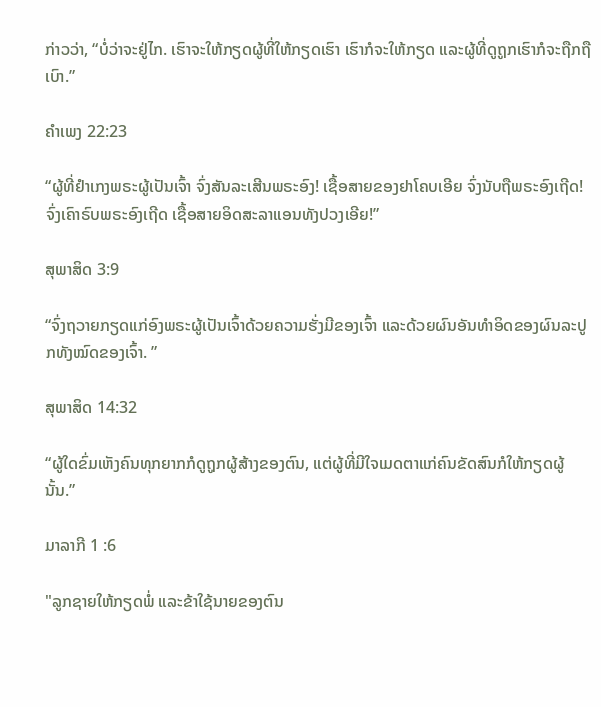ກ່າວວ່າ, “ບໍ່ວ່າຈະຢູ່ໄກ. ເຮົາຈະໃຫ້ກຽດຜູ້ທີ່ໃຫ້ກຽດເຮົາ ເຮົາກໍຈະໃຫ້ກຽດ ແລະຜູ້ທີ່ດູຖູກເຮົາກໍຈະຖືກຖືເບົາ.”

ຄຳເພງ 22:23

“ຜູ້ທີ່ຢຳເກງພຣະຜູ້ເປັນເຈົ້າ ຈົ່ງສັນລະເສີນພຣະອົງ! ເຊື້ອສາຍຂອງຢາໂຄບເອີຍ ຈົ່ງນັບຖືພຣະອົງເຖີດ! ຈົ່ງເຄົາຣົບພຣະອົງເຖີດ ເຊື້ອສາຍອິດສະລາແອນທັງປວງເອີຍ!”

ສຸພາສິດ 3:9

“ຈົ່ງຖວາຍກຽດແກ່ອົງພຣະຜູ້ເປັນເຈົ້າດ້ວຍຄວາມຮັ່ງມີຂອງເຈົ້າ ແລະດ້ວຍຜົນອັນທຳອິດຂອງຜົນລະປູກທັງໝົດຂອງເຈົ້າ. ”

ສຸພາສິດ 14:32

“ຜູ້ໃດຂົ່ມເຫັງຄົນທຸກຍາກກໍດູຖູກຜູ້ສ້າງຂອງຕົນ, ແຕ່ຜູ້ທີ່ມີໃຈເມດຕາແກ່ຄົນຂັດສົນກໍໃຫ້ກຽດຜູ້ນັ້ນ.”

ມາລາກີ 1 :6

"ລູກຊາຍໃຫ້ກຽດພໍ່ ແລະຂ້າໃຊ້ນາຍຂອງຕົນ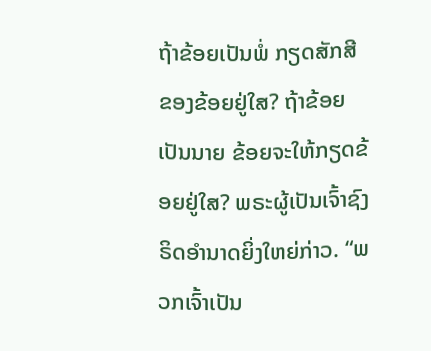ຖ້າຂ້ອຍເປັນພໍ່ ກຽດສັກສີຂອງຂ້ອຍຢູ່ໃສ? ຖ້າຂ້ອຍເປັນນາຍ ຂ້ອຍຈະໃຫ້ກຽດຂ້ອຍຢູ່ໃສ? ພຣະຜູ້ເປັນເຈົ້າຊົງຣິດອຳນາດຍິ່ງໃຫຍ່ກ່າວ. “ພວກເຈົ້າເປັນ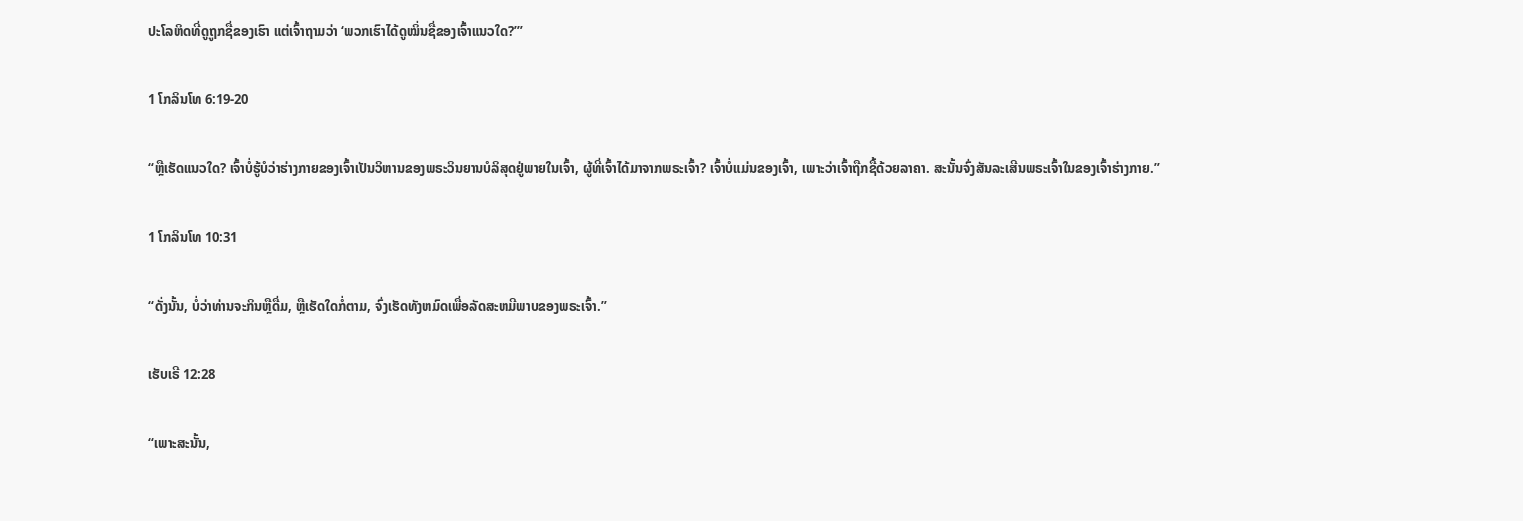ປະໂລຫິດທີ່ດູຖູກຊື່ຂອງເຮົາ ແຕ່ເຈົ້າຖາມວ່າ ‘ພວກເຮົາໄດ້ດູໝິ່ນຊື່ຂອງເຈົ້າແນວໃດ?’”

1 ໂກລິນໂທ 6:19-20

“ຫຼືເຮັດແນວໃດ? ເຈົ້າບໍ່ຮູ້ບໍວ່າຮ່າງກາຍຂອງເຈົ້າເປັນວິຫານຂອງພຣະວິນຍານບໍລິສຸດຢູ່ພາຍໃນເຈົ້າ, ຜູ້ທີ່ເຈົ້າໄດ້ມາຈາກພຣະເຈົ້າ? ເຈົ້າບໍ່ແມ່ນຂອງເຈົ້າ, ເພາະວ່າເຈົ້າຖືກຊື້ດ້ວຍລາຄາ. ສະນັ້ນຈົ່ງສັນລະເສີນພຣະເຈົ້າໃນຂອງເຈົ້າຮ່າງກາຍ.”

1 ໂກລິນໂທ 10:31

“ດັ່ງນັ້ນ, ບໍ່ວ່າທ່ານຈະກິນຫຼືດື່ມ, ຫຼືເຮັດໃດກໍ່ຕາມ, ຈົ່ງເຮັດທັງຫມົດເພື່ອລັດສະຫມີພາບຂອງພຣະເຈົ້າ.”

ເຮັບເຣີ 12:28

“ເພາະສະນັ້ນ,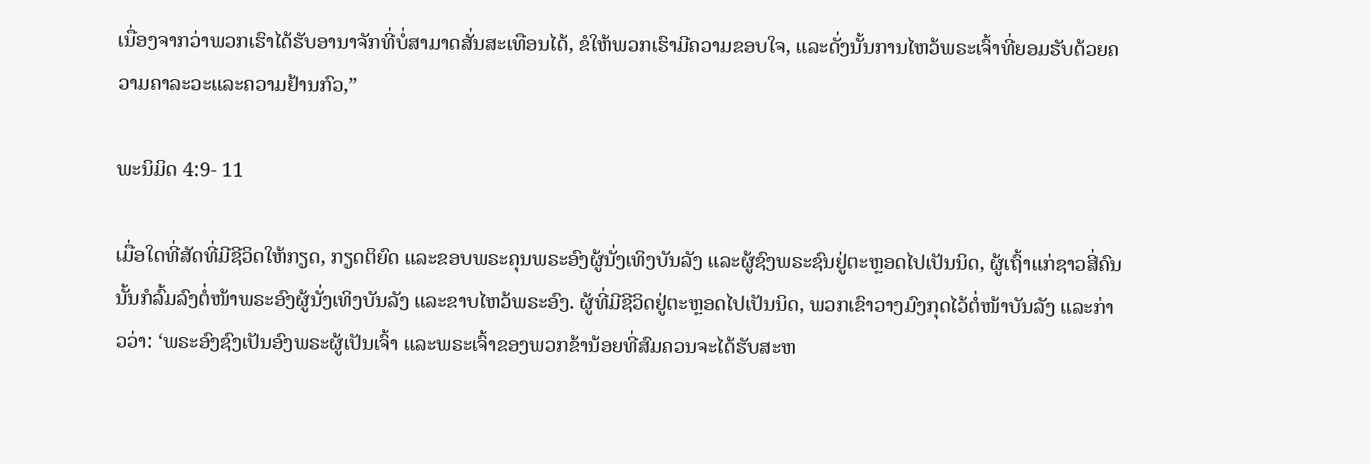ເນື່ອງຈາກວ່າພວກເຮົາໄດ້ຮັບອານາຈັກທີ່ບໍ່ສາມາດສັ່ນສະເທືອນໄດ້, ຂໍໃຫ້ພວກເຮົາມີຄວາມຂອບໃຈ, ແລະດັ່ງນັ້ນການໄຫວ້ພຣະເຈົ້າທີ່ຍອມຮັບດ້ວຍຄວາມຄາລະວະແລະຄວາມຢ້ານກົວ,”

ພະນິມິດ 4:9- 11

ເມື່ອໃດທີ່ສັດທີ່ມີຊີວິດໃຫ້ກຽດ, ກຽດຕິຍົດ ແລະຂອບພຣະຄຸນພຣະອົງຜູ້ນັ່ງເທິງບັນລັງ ແລະຜູ້ຊົງພຣະຊົນຢູ່ຕະຫຼອດໄປເປັນນິດ, ຜູ້ເຖົ້າແກ່ຊາວສີ່ຄົນນັ້ນກໍລົ້ມລົງຕໍ່ໜ້າພຣະອົງຜູ້ນັ່ງເທິງບັນລັງ ແລະຂາບໄຫວ້ພຣະອົງ. ຜູ້ທີ່ມີຊີວິດຢູ່ຕະຫຼອດໄປເປັນນິດ, ພວກເຂົາວາງມົງກຸດໄວ້ຕໍ່ໜ້າບັນລັງ ແລະກ່າວວ່າ: ‘ພຣະອົງຊົງເປັນອົງພຣະຜູ້ເປັນເຈົ້າ ແລະພຣະເຈົ້າຂອງພວກຂ້ານ້ອຍທີ່ສົມຄວນຈະໄດ້ຮັບສະຫ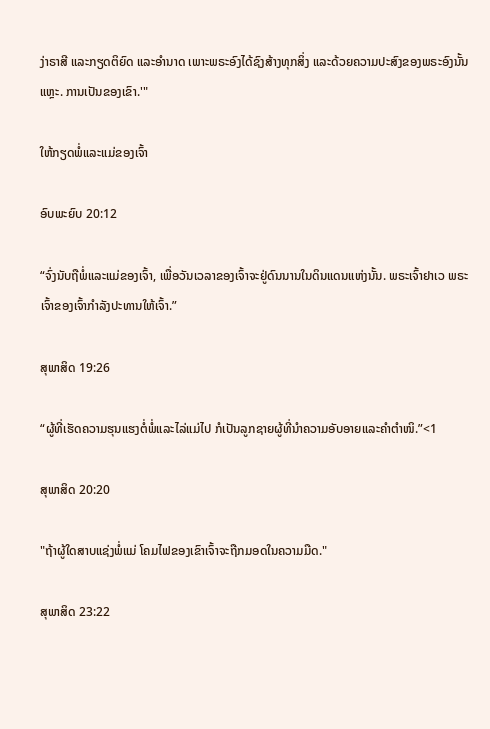ງ່າຣາສີ ແລະກຽດຕິຍົດ ແລະອຳນາດ ເພາະພຣະອົງໄດ້ຊົງສ້າງທຸກສິ່ງ ແລະດ້ວຍຄວາມປະສົງຂອງພຣະອົງນັ້ນແຫຼະ. ການເປັນຂອງເຂົາ.'"

ໃຫ້ກຽດພໍ່ແລະແມ່ຂອງເຈົ້າ

ອົບພະຍົບ 20:12

“ຈົ່ງນັບຖືພໍ່ແລະແມ່ຂອງເຈົ້າ, ເພື່ອວັນເວລາຂອງເຈົ້າຈະຢູ່ດົນນານໃນດິນແດນແຫ່ງນັ້ນ. ພຣະເຈົ້າຢາເວ ພຣະເຈົ້າຂອງເຈົ້າກຳລັງປະທານໃຫ້ເຈົ້າ.”

ສຸພາສິດ 19:26

“ຜູ້ທີ່ເຮັດຄວາມຮຸນແຮງຕໍ່ພໍ່ແລະໄລ່ແມ່ໄປ ກໍເປັນລູກຊາຍຜູ້ທີ່ນຳຄວາມອັບອາຍແລະຄຳຕຳໜິ.”<1

ສຸພາສິດ 20:20

"ຖ້າຜູ້ໃດສາບແຊ່ງພໍ່ແມ່ ໂຄມໄຟຂອງເຂົາເຈົ້າຈະຖືກມອດໃນຄວາມມືດ."

ສຸພາສິດ 23:22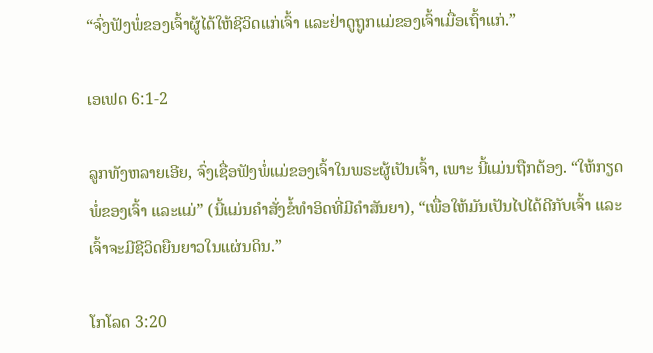“ຈົ່ງຟັງພໍ່ຂອງເຈົ້າຜູ້ໄດ້ໃຫ້ຊີວິດແກ່ເຈົ້າ ແລະຢ່າດູຖູກແມ່ຂອງເຈົ້າເມື່ອເຖົ້າແກ່.”

ເອເຟດ 6:1-2

ລູກທັງຫລາຍເອີຍ, ຈົ່ງເຊື່ອຟັງພໍ່ແມ່ຂອງເຈົ້າໃນພຣະຜູ້ເປັນເຈົ້າ, ເພາະ ນີ້ແມ່ນຖືກຕ້ອງ. “ໃຫ້ກຽດພໍ່ຂອງເຈົ້າ ແລະແມ່” (ນີ້ແມ່ນຄຳສັ່ງຂໍ້ທຳອິດທີ່ມີຄຳສັນຍາ), “ເພື່ອໃຫ້ມັນເປັນໄປໄດ້ດີກັບເຈົ້າ ແລະເຈົ້າຈະມີຊີວິດຍືນຍາວໃນແຜ່ນດິນ.”

ໂກໂລດ 3:20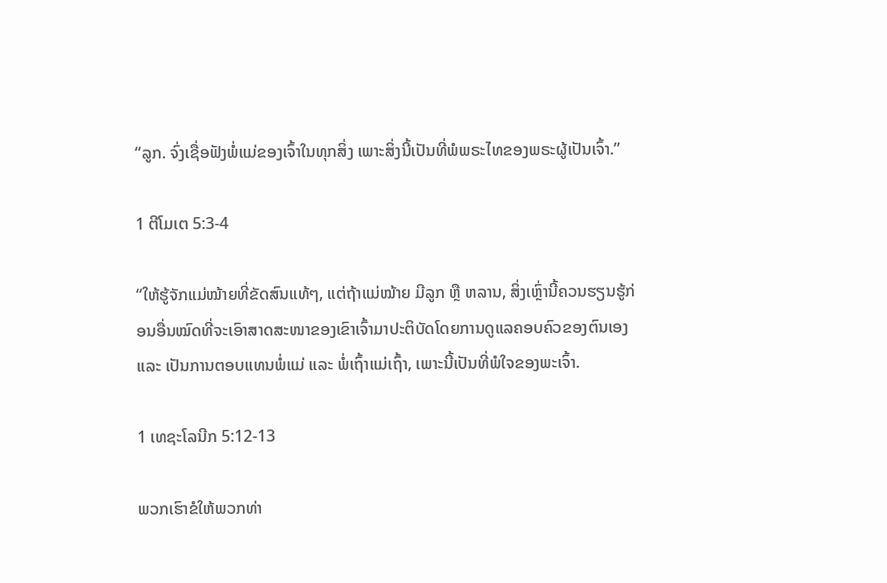“ລູກ. ຈົ່ງເຊື່ອຟັງພໍ່ແມ່ຂອງເຈົ້າໃນທຸກສິ່ງ ເພາະສິ່ງນີ້ເປັນທີ່ພໍພຣະໄທຂອງພຣະຜູ້ເປັນເຈົ້າ.”

1 ຕີໂມເຕ 5:3-4

“ໃຫ້ຮູ້ຈັກແມ່ໝ້າຍທີ່ຂັດສົນແທ້ໆ, ແຕ່ຖ້າແມ່ໝ້າຍ ມີລູກ ຫຼື ຫລານ, ສິ່ງເຫຼົ່ານີ້ຄວນຮຽນຮູ້ກ່ອນອື່ນໝົດທີ່ຈະເອົາສາດສະໜາຂອງເຂົາເຈົ້າມາປະຕິບັດໂດຍການດູແລຄອບຄົວຂອງຕົນເອງ ແລະ ເປັນການຕອບແທນພໍ່ແມ່ ແລະ ພໍ່ເຖົ້າແມ່ເຖົ້າ, ເພາະນີ້ເປັນທີ່ພໍໃຈຂອງພະເຈົ້າ.

1 ເທຊະໂລນີກ 5:12-13

ພວກເຮົາຂໍໃຫ້ພວກທ່າ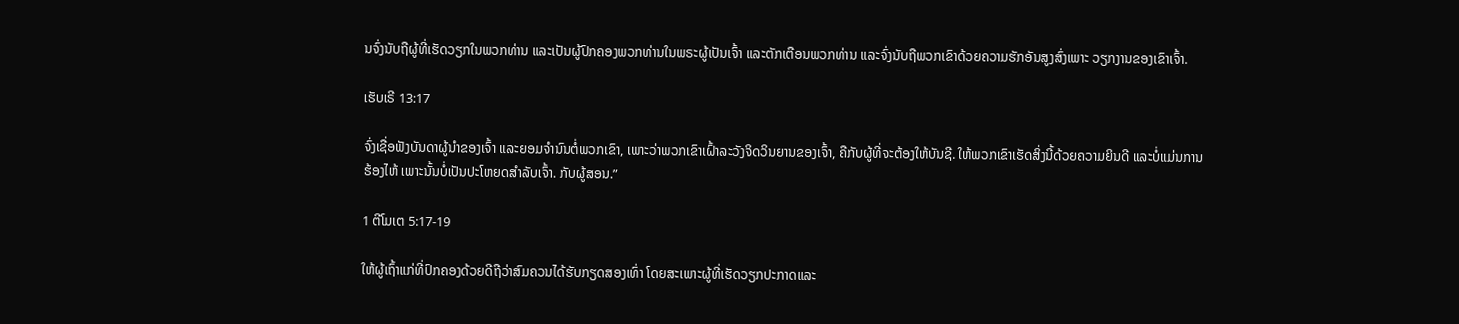ນຈົ່ງນັບຖືຜູ້ທີ່ເຮັດວຽກໃນພວກທ່ານ ແລະເປັນຜູ້ປົກຄອງພວກທ່ານໃນພຣະຜູ້ເປັນເຈົ້າ ແລະຕັກເຕືອນພວກທ່ານ ແລະຈົ່ງນັບຖືພວກເຂົາດ້ວຍຄວາມຮັກອັນສູງສົ່ງເພາະ ວຽກງານຂອງເຂົາເຈົ້າ.

ເຮັບເຣີ 13:17

ຈົ່ງເຊື່ອຟັງບັນດາຜູ້ນຳຂອງເຈົ້າ ແລະຍອມຈຳນົນຕໍ່ພວກເຂົາ, ເພາະວ່າພວກເຂົາເຝົ້າລະວັງຈິດວິນຍານຂອງເຈົ້າ, ຄືກັບຜູ້ທີ່ຈະຕ້ອງໃຫ້ບັນຊີ. ໃຫ້ພວກເຂົາເຮັດສິ່ງນີ້ດ້ວຍຄວາມຍິນດີ ແລະບໍ່ແມ່ນການຮ້ອງໄຫ້ ເພາະນັ້ນບໍ່ເປັນປະໂຫຍດສຳລັບເຈົ້າ. ກັບຜູ້ສອນ.”

1 ຕີໂມເຕ 5:17-19

ໃຫ້ຜູ້ເຖົ້າແກ່ທີ່ປົກຄອງດ້ວຍດີຖືວ່າສົມຄວນໄດ້ຮັບກຽດສອງເທົ່າ ໂດຍສະເພາະຜູ້ທີ່ເຮັດວຽກປະກາດແລະ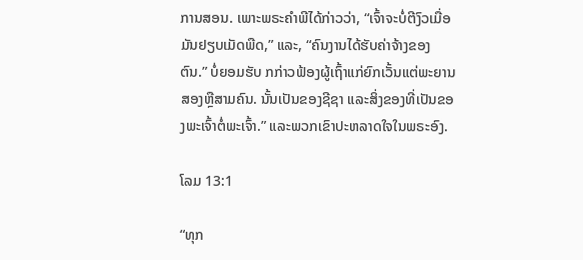ການສອນ. ເພາະພຣະຄຳພີໄດ້ກ່າວວ່າ, “ເຈົ້າຈະບໍ່ຕີງົວເມື່ອມັນຢຽບເມັດພືດ,” ແລະ, “ຄົນງານໄດ້ຮັບຄ່າຈ້າງຂອງຕົນ.” ບໍ່ຍອມຮັບ ກກ່າວຟ້ອງຜູ້ເຖົ້າແກ່ຍົກເວັ້ນແຕ່ພະຍານສອງຫຼືສາມຄົນ. ນັ້ນເປັນຂອງຊີຊາ ແລະສິ່ງຂອງທີ່ເປັນຂອງພະເຈົ້າຕໍ່ພະເຈົ້າ.” ແລະພວກເຂົາປະຫລາດໃຈໃນພຣະອົງ.

ໂລມ 13:1

“ທຸກ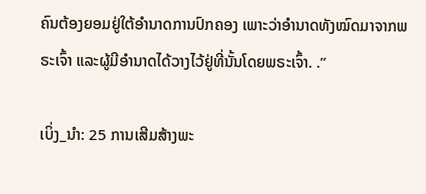ຄົນຕ້ອງຍອມຢູ່ໃຕ້ອຳນາດການປົກຄອງ ເພາະວ່າອຳນາດທັງໝົດມາຈາກພຣະເຈົ້າ ແລະຜູ້ມີອຳນາດໄດ້ວາງໄວ້ຢູ່ທີ່ນັ້ນໂດຍພຣະເຈົ້າ. .”

ເບິ່ງ_ນຳ: 25 ການເສີມສ້າງພະ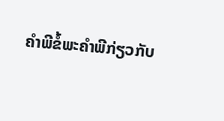ຄຳພີຂໍ້ພະຄຳພີກ່ຽວກັບ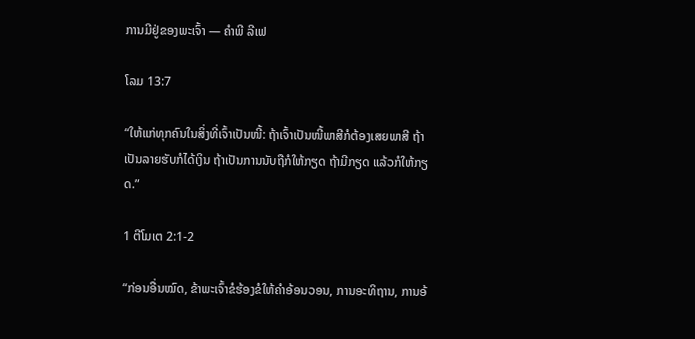ການມີຢູ່ຂອງພະເຈົ້າ — ຄໍາພີ ລີເຟ

ໂລມ 13:7

“ໃຫ້ແກ່ທຸກຄົນໃນສິ່ງທີ່ເຈົ້າເປັນໜີ້: ຖ້າເຈົ້າເປັນໜີ້ພາສີກໍຕ້ອງເສຍພາສີ ຖ້າເປັນລາຍຮັບກໍໄດ້ເງິນ ຖ້າເປັນການນັບຖືກໍໃຫ້ກຽດ ຖ້າມີກຽດ ແລ້ວກໍໃຫ້ກຽດ.”

1 ຕີໂມເຕ 2:1-2

“ກ່ອນອື່ນໝົດ, ຂ້າພະເຈົ້າຂໍຮ້ອງຂໍໃຫ້ຄຳອ້ອນວອນ, ການອະທິຖານ, ການອ້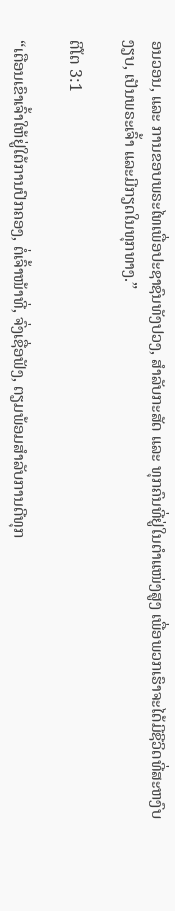ອນວອນ, ແລະ ການຂອບພຣະໄທເພື່ອປະຊາຊົນທັງປວງ, ສຳລັບກະສັດ ແລະ ທຸກຄົນທີ່ຢູ່ໃນຕຳແໜ່ງສູງ ເພື່ອພວກເຮົາຈະໄດ້ມີຊີວິດທີ່ສະຫງົບງຽບ, ເປັນພຣະເຈົ້າ ແລະມີກຽດໃນທຸກທາງ.”

ຕິໂຕ 3:1

“ເຕືອນເຂົາເຈົ້າໃຫ້ຢູ່ໃຕ້ການປົກຄອງ, ຕໍ່ເຈົ້າໜ້າທີ່, ຈົ່ງເຊື່ອຟັງ, ຕຽມພ້ອມສຳລັບການດີທຸກ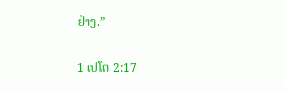ຢ່າງ.”

1 ເປໂຕ 2:17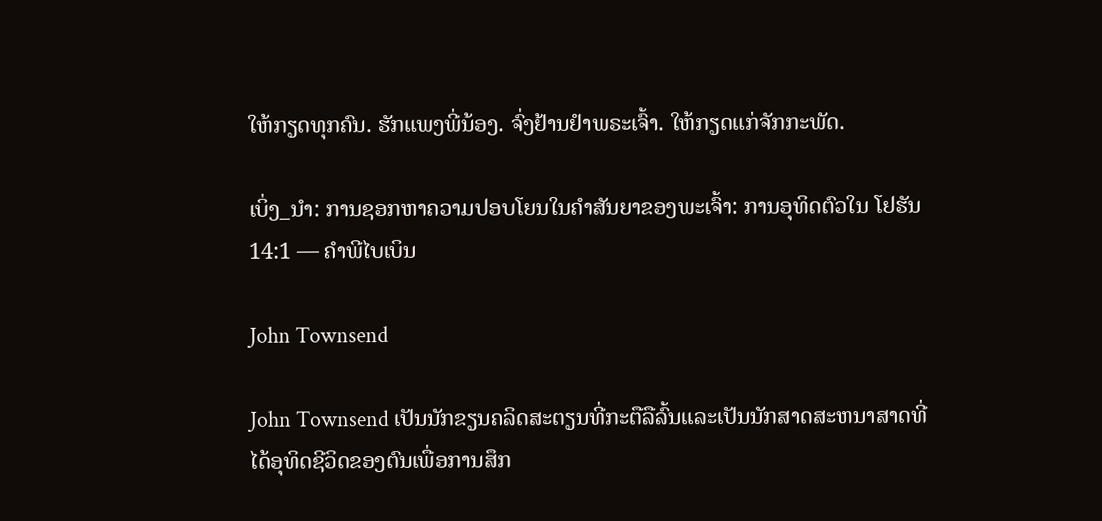ໃຫ້ກຽດທຸກຄົນ. ຮັກແພງພີ່ນ້ອງ. ຈົ່ງຢ້ານຢຳພຣະເຈົ້າ. ໃຫ້ກຽດແກ່ຈັກກະພັດ.

ເບິ່ງ_ນຳ: ການຊອກຫາຄວາມປອບໂຍນໃນຄຳສັນຍາຂອງພະເຈົ້າ: ການອຸທິດຕົວໃນ ໂຢຮັນ 14:1 — ຄໍາພີໄບເບິນ

John Townsend

John Townsend ເປັນນັກຂຽນຄລິດສະຕຽນທີ່ກະຕືລືລົ້ນແລະເປັນນັກສາດສະຫນາສາດທີ່ໄດ້ອຸທິດຊີວິດຂອງຕົນເພື່ອການສຶກ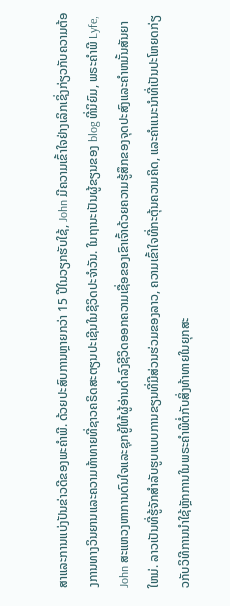ສາແລະການແບ່ງປັນຂ່າວດີຂອງພະຄໍາພີ. ດ້ວຍປະສົບການຫຼາຍກວ່າ 15 ປີໃນວຽກຮັບໃຊ້, John ມີຄວາມເຂົ້າໃຈຢ່າງເລິກເຊິ່ງກ່ຽວກັບຄວາມຕ້ອງການທາງວິນຍານແລະຄວາມທ້າທາຍທີ່ຊາວຄຣິດສະຕຽນປະເຊີນໃນຊີວິດປະຈໍາວັນ. ໃນຖານະເປັນຜູ້ຂຽນຂອງ blog ທີ່ນິຍົມ, ພຣະຄໍາພີ Lyfe, John ສະແຫວງຫາການດົນໃຈແລະຊຸກຍູ້ໃຫ້ຜູ້ອ່ານດໍາລົງຊີວິດອອກຄວາມເຊື່ອຂອງເຂົາເຈົ້າດ້ວຍຄວາມຮູ້ສຶກຂອງຈຸດປະສົງແລະຄໍາຫມັ້ນສັນຍາໃຫມ່. ລາວເປັນທີ່ຮູ້ຈັກສໍາລັບຮູບແບບການຂຽນທີ່ມີສ່ວນຮ່ວມຂອງລາວ, ຄວາມເຂົ້າໃຈທີ່ກະຕຸ້ນຄວາມຄິດ, ແລະຄໍາແນະນໍາທີ່ເປັນປະໂຫຍດກ່ຽວກັບວິທີການນໍາໃຊ້ຫຼັກການໃນພຣະຄໍາພີຕໍ່ກັບສິ່ງທ້າທາຍໃນຍຸກສະ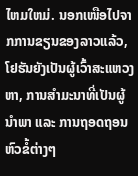ໄຫມໃຫມ່. ນອກເໜືອໄປຈາກການຂຽນຂອງລາວແລ້ວ, ໂຢຮັນຍັງເປັນຜູ້ເວົ້າສະແຫວງຫາ, ການສຳມະນາທີ່ເປັນຜູ້ນຳພາ ແລະ ການຖອດຖອນຫົວຂໍ້ຕ່າງໆ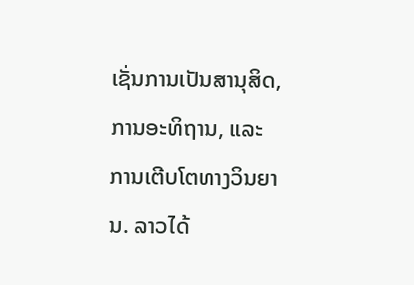ເຊັ່ນການເປັນສານຸສິດ, ການອະທິຖານ, ແລະ ການເຕີບໂຕທາງວິນຍານ. ລາວໄດ້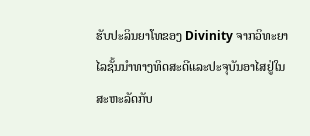ຮັບປະລິນຍາໂທຂອງ Divinity ຈາກວິທະຍາໄລຊັ້ນນໍາທາງທິດສະດີແລະປະຈຸບັນອາໄສຢູ່ໃນສະຫະລັດກັບ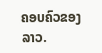ຄອບຄົວຂອງລາວ.